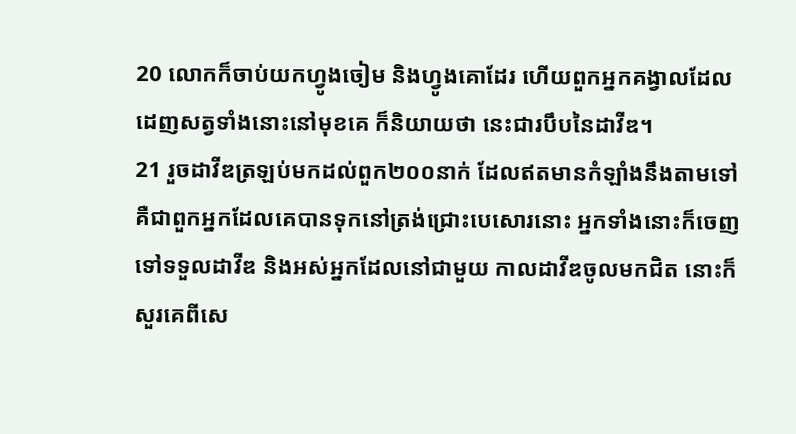20 លោកក៏ចាប់យកហ្វូងចៀម និងហ្វូងគោដែរ ហើយពួកអ្នកគង្វាលដែលដេញសត្វទាំងនោះនៅមុខគេ ក៏និយាយថា នេះជារបឹបនៃដាវីឌ។
21 រួចដាវីឌត្រឡប់មកដល់ពួក២០០នាក់ ដែលឥតមានកំឡាំងនឹងតាមទៅ គឺជាពួកអ្នកដែលគេបានទុកនៅត្រង់ជ្រោះបេសោរនោះ អ្នកទាំងនោះក៏ចេញទៅទទួលដាវីឌ និងអស់អ្នកដែលនៅជាមួយ កាលដាវីឌចូលមកជិត នោះក៏សួរគេពីសេ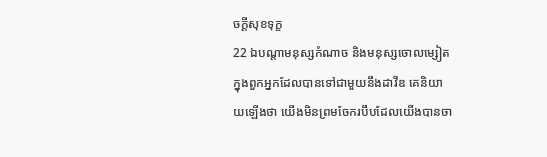ចក្តីសុខទុក្ខ
22 ឯបណ្តាមនុស្សកំណាច និងមនុស្សចោលម្សៀត ក្នុងពួកអ្នកដែលបានទៅជាមួយនឹងដាវីឌ គេនិយាយឡើងថា យើងមិនព្រមចែករបឹបដែលយើងបានចា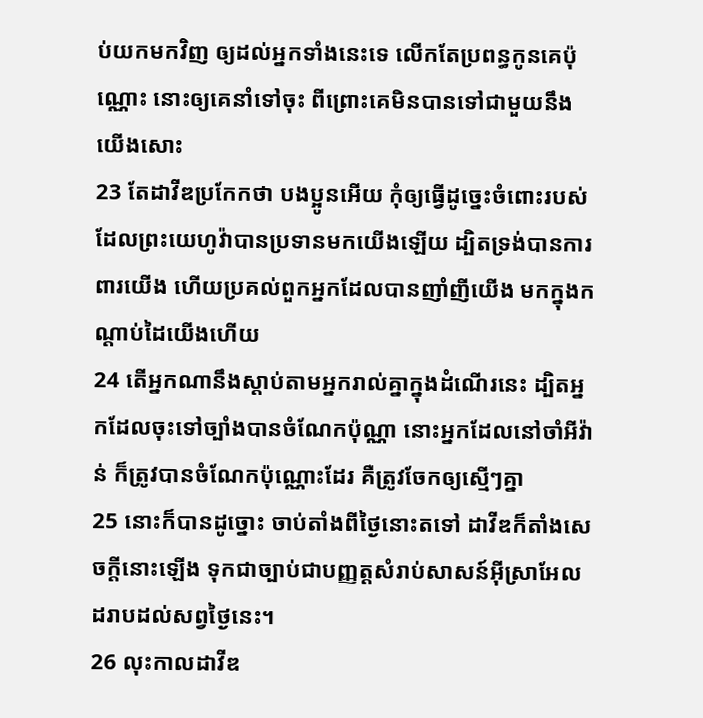ប់យកមកវិញ ឲ្យដល់អ្នកទាំងនេះទេ លើកតែប្រពន្ធកូនគេប៉ុណ្ណោះ នោះឲ្យគេនាំទៅចុះ ពីព្រោះគេមិនបានទៅជាមួយនឹងយើងសោះ
23 តែដាវីឌប្រកែកថា បងប្អូនអើយ កុំឲ្យធ្វើដូច្នេះចំពោះរបស់ដែលព្រះយេហូវ៉ាបានប្រទានមកយើងឡើយ ដ្បិតទ្រង់បានការពារយើង ហើយប្រគល់ពួកអ្នកដែលបានញាំញីយើង មកក្នុងកណ្តាប់ដៃយើងហើយ
24 តើអ្នកណានឹងស្តាប់តាមអ្នករាល់គ្នាក្នុងដំណើរនេះ ដ្បិតអ្នកដែលចុះទៅច្បាំងបានចំណែកប៉ុណ្ណា នោះអ្នកដែលនៅចាំអីវ៉ាន់ ក៏ត្រូវបានចំណែកប៉ុណ្ណោះដែរ គឺត្រូវចែកឲ្យស្មើៗគ្នា
25 នោះក៏បានដូច្នោះ ចាប់តាំងពីថ្ងៃនោះតទៅ ដាវីឌក៏តាំងសេចក្តីនោះឡើង ទុកជាច្បាប់ជាបញ្ញត្តសំរាប់សាសន៍អ៊ីស្រាអែលដរាបដល់សព្វថ្ងៃនេះ។
26 លុះកាលដាវីឌ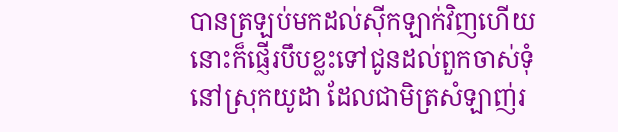បានត្រឡប់មកដល់ស៊ីកឡាក់វិញហើយ នោះក៏ផ្ញើរបឹបខ្លះទៅជូនដល់ពួកចាស់ទុំនៅស្រុកយូដា ដែលជាមិត្រសំឡាញ់រ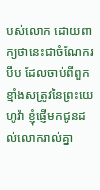បស់លោក ដោយពាក្យថានេះជាចំណែករបឹប ដែលចាប់ពីពួកខ្មាំងសត្រូវនៃព្រះយេហូវ៉ា ខ្ញុំផ្ញើមកជូនដល់លោករាល់គ្នា